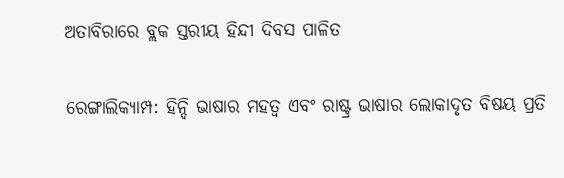ଅତାବିରାରେ ବ୍ଲକ ସ୍ତରୀୟ ହିନ୍ଦୀ ଦିବସ ପାଳିତ

ରେଙ୍ଗାଲିକ୍ୟାମ୍ପ: ହିନ୍ଦି ଭାଷାର ମହତ୍ୱ ଏବଂ ରାଷ୍ଟ୍ର ଭାଷାର ଲୋକାଦୃତ ବିଷୟ ପ୍ରତି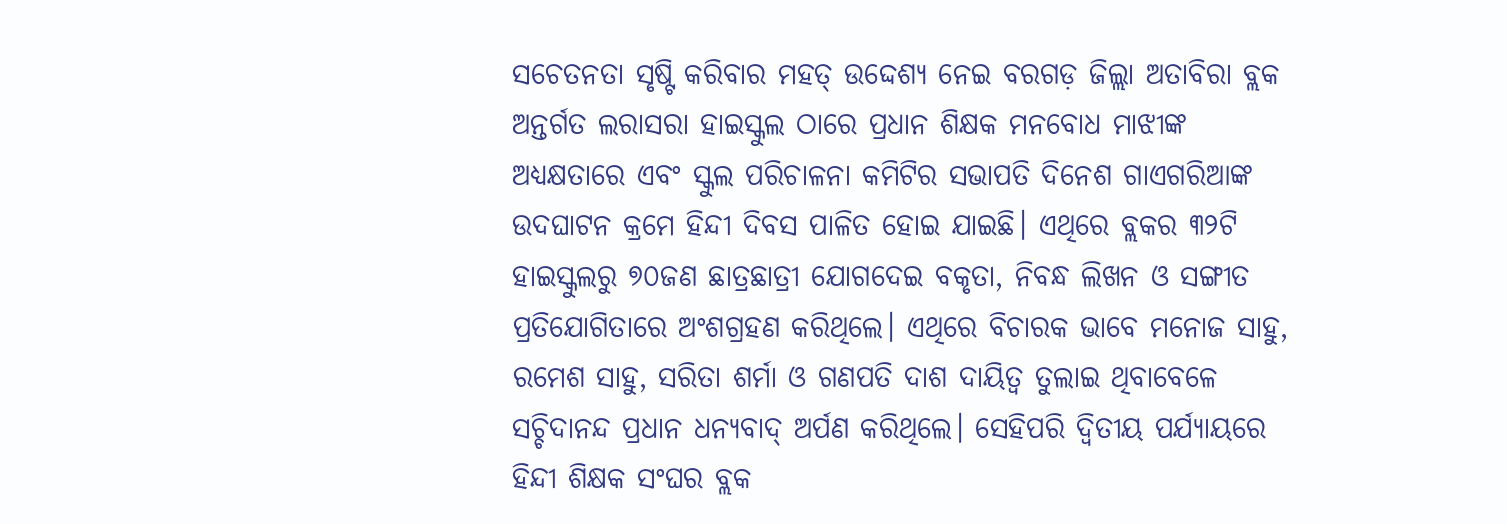ସଚେତନତା ସୃଷ୍ଟି କରିବାର ମହତ୍ ଉଦ୍ଦେଶ୍ୟ ନେଇ ବରଗଡ଼ ଜିଲ୍ଲା ଅତାବିରା ବ୍ଲକ ଅନ୍ତର୍ଗତ ଲରାସରା ହାଇସ୍କୁଲ ଠାରେ ପ୍ରଧାନ ଶିକ୍ଷକ ମନବୋଧ ମାଝୀଙ୍କ ଅଧ୍ୟକ୍ଷତାରେ ଏବଂ ସ୍କୁଲ ପରିଚାଳନା କମିଟିର ସଭାପତି ଦିନେଶ ଗାଏଗରିଆଙ୍କ ଉଦଘାଟନ କ୍ରମେ ହିନ୍ଦୀ ଦିବସ ପାଳିତ ହୋଇ ଯାଇଛି। ଏଥିରେ ବ୍ଲକର ୩୨ଟି ହାଇସ୍କୁଲରୁ ୭୦ଜଣ ଛାତ୍ରଛାତ୍ରୀ ଯୋଗଦେଇ ବକୃତା, ନିବନ୍ଧ ଲିଖନ ଓ ସଙ୍ଗୀତ ପ୍ରତିଯୋଗିତାରେ ଅଂଶଗ୍ରହଣ କରିଥିଲେ। ଏଥିରେ ବିଚାରକ ଭାବେ ମନୋଜ ସାହୁ, ରମେଶ ସାହୁ, ସରିତା ଶର୍ମା ଓ ଗଣପତି ଦାଶ ଦାୟିତ୍ଵ ତୁଲାଇ ଥିବାବେଳେ ସଚ୍ଚିଦାନନ୍ଦ ପ୍ରଧାନ ଧନ୍ୟବାଦ୍ ଅର୍ପଣ କରିଥିଲେ। ସେହିପରି ଦ୍ବିତୀୟ ପର୍ଯ୍ୟାୟରେ ହିନ୍ଦୀ ଶିକ୍ଷକ ସଂଘର ବ୍ଲକ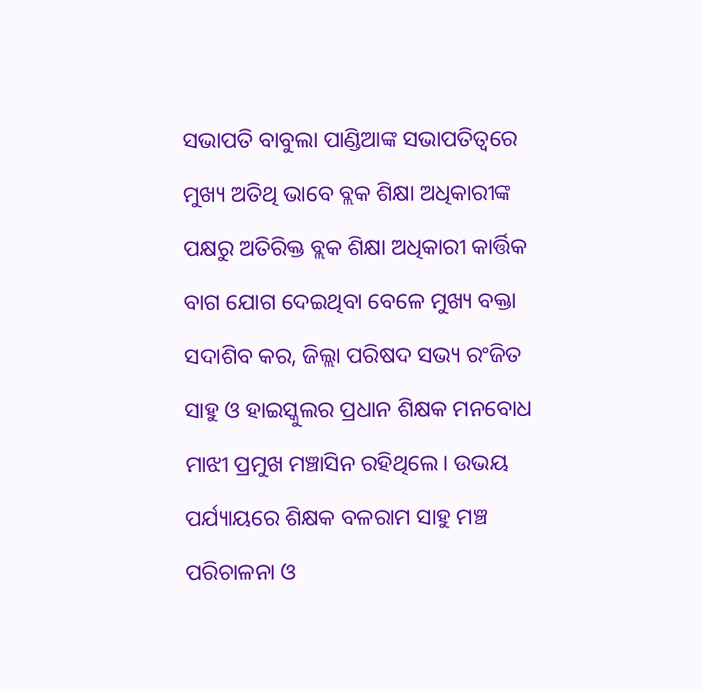ସଭାପତି ବାବୁଲା ପାଣ୍ଡିଆଙ୍କ ସଭାପତିତ୍ବରେ ମୁଖ୍ୟ ଅତିଥି ଭାବେ ବ୍ଲକ ଶିକ୍ଷା ଅଧିକାରୀଙ୍କ ପକ୍ଷରୁ ଅତିରିକ୍ତ ବ୍ଲକ ଶିକ୍ଷା ଅଧିକାରୀ କାର୍ତ୍ତିକ ବାଗ ଯୋଗ ଦେଇଥିବା ବେଳେ ମୁଖ୍ୟ ବକ୍ତା ସଦାଶିବ କର, ଜିଲ୍ଲା ପରିଷଦ ସଭ୍ୟ ରଂଜିତ ସାହୁ ଓ ହାଇସ୍କୁଲର ପ୍ରଧାନ ଶିକ୍ଷକ ମନବୋଧ ମାଝୀ ପ୍ରମୁଖ ମଞ୍ଚାସିନ ରହିଥିଲେ। ଉଭୟ ପର୍ଯ୍ୟାୟରେ ଶିକ୍ଷକ ବଳରାମ ସାହୁ ମଞ୍ଚ ପରିଚାଳନା ଓ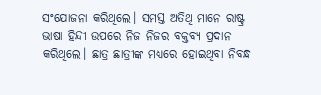ସଂଯୋଜନା କରିଥିଲେ। ସମସ୍ତ ଅତିଥି ମାନେ ରାଷ୍ଟ୍ର ଭାଷା ହିନ୍ଦୀ ଉପରେ ନିଜ ନିଜର ବକ୍ତବ୍ୟ ପ୍ରଦାନ କରିଥିଲେ। ଛାତ୍ର ଛାତ୍ରୀଙ୍କ ମଧ୍ୟରେ ହୋଇଥିବା ନିବନ୍ଧ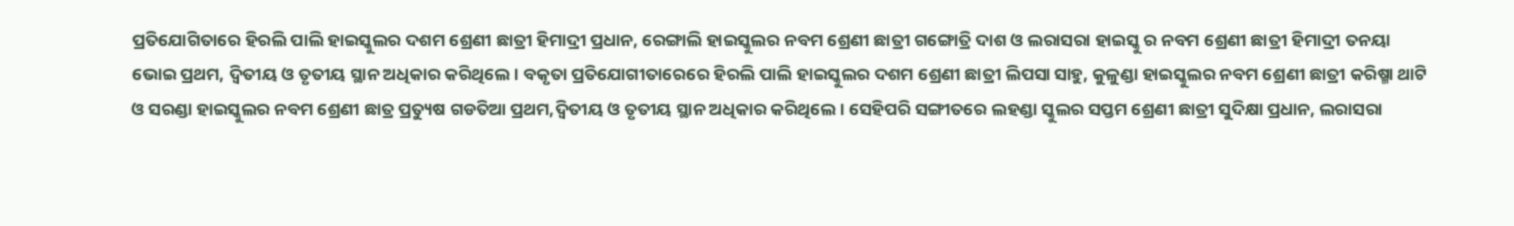ପ୍ରତିଯୋଗିତାରେ ହିରଲି ପାଲି ହାଇସ୍କୁଲର ଦଶମ ଶ୍ରେଣୀ ଛାତ୍ରୀ ହିମାଦ୍ରୀ ପ୍ରଧାନ, ରେଙ୍ଗାଲି ହାଇସ୍କୁଲର ନବମ ଶ୍ରେଣୀ ଛାତ୍ରୀ ଗଙ୍ଗୋତ୍ରି ଦାଶ ଓ ଲରାସରା ହାଇସ୍କୁ ର ନବମ ଶ୍ରେଣୀ ଛାତ୍ରୀ ହିମାଦ୍ରୀ ତନୟା ଭୋଇ ପ୍ରଥମ, ଦ୍ବିତୀୟ ଓ ତୃତୀୟ ସ୍ଥାନ ଅଧିକାର କରିଥିଲେ। ବକୃତା ପ୍ରତିଯୋଗୀତାରେରେ ହିରଲି ପାଲି ହାଇସ୍କୁଲର ଦଶମ ଶ୍ରେଣୀ ଛାତ୍ରୀ ଲିପସା ସାହୁ, କୁଳୁଣ୍ଡା ହାଇସ୍କୁଲର ନବମ ଶ୍ରେଣୀ ଛାତ୍ରୀ କରିଷ୍ମା ଥାଟି ଓ ସରଣ୍ଡା ହାଇସ୍କୁଲର ନବମ ଶ୍ରେଣୀ ଛାତ୍ର ପ୍ରତ୍ୟୁଷ ଗଡତିଆ ପ୍ରଥମ,ଦ୍ଵିତୀୟ ଓ ତୃତୀୟ ସ୍ଥାନ ଅଧିକାର କରିଥିଲେ। ସେହିପରି ସଙ୍ଗୀତରେ ଲହଣ୍ଡା ସ୍କୁଲର ସପ୍ତମ ଶ୍ରେଣୀ ଛାତ୍ରୀ ସୁଦିକ୍ଷା ପ୍ରଧାନ, ଲରାସରା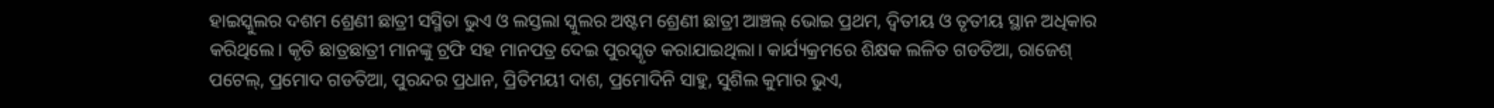ହାଇସ୍କୁଲର ଦଶମ ଶ୍ରେଣୀ ଛାତ୍ରୀ ସସ୍ମିତା ଭୁଏ ଓ ଲସ୍ତଲା ସ୍କୁଲର ଅଷ୍ଟମ ଶ୍ରେଣୀ ଛାତ୍ରୀ ଆଞ୍ଚଲ୍ ଭୋଇ ପ୍ରଥମ, ଦ୍ବିତୀୟ ଓ ତୃତୀୟ ସ୍ଥାନ ଅଧିକାର କରିଥିଲେ। କୃତି ଛାତ୍ରଛାତ୍ରୀ ମାନଙ୍କୁ ଟ୍ରଫି ସହ ମାନପତ୍ର ଦେଇ ପୁରସ୍କୃତ କରାଯାଇଥିଲା। କାର୍ଯ୍ୟକ୍ରମରେ ଶିକ୍ଷକ ଲଳିତ ଗଡତିଆ, ରାଜେଶ୍ ପଟେଲ୍, ପ୍ରମୋଦ ଗଡତିଆ, ପୁରନ୍ଦର ପ୍ରଧାନ, ପ୍ରିତିମୟୀ ଦାଶ, ପ୍ରମୋଦିନି ସାହୁ, ସୁଶିଲ କୁମାର ଭୁଏ,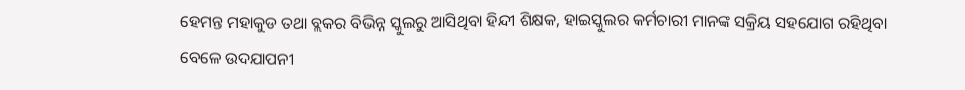ହେମନ୍ତ ମହାକୁଡ ତଥା ବ୍ଲକର ବିଭିନ୍ନ ସ୍କୁଲରୁ ଆସିଥିବା ହିନ୍ଦୀ ଶିକ୍ଷକ, ହାଇସ୍କୁଲର କର୍ମଚାରୀ ମାନଙ୍କ ସକ୍ରିୟ ସହଯୋଗ ରହିଥିବା ବେଳେ ଉଦଯାପନୀ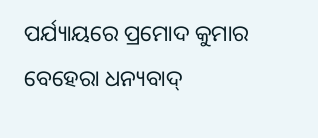ପର୍ଯ୍ୟାୟରେ ପ୍ରମୋଦ କୁମାର ବେହେରା ଧନ୍ୟବାଦ୍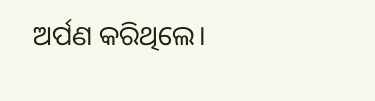ଅର୍ପଣ କରିଥିଲେ।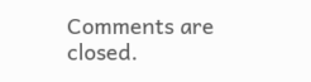Comments are closed.